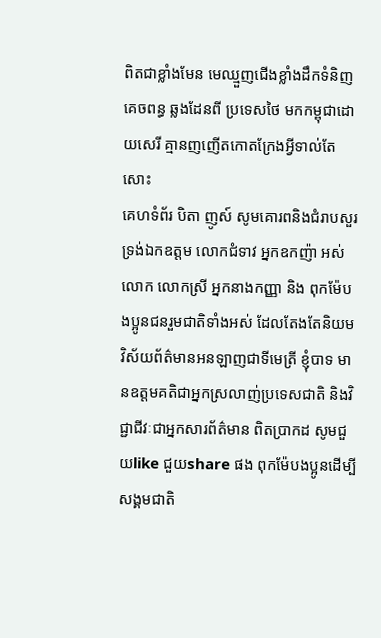ពិតជាខ្លាំងមែន មេឈ្មួញជើងខ្លាំងដឹកទំនិញគេចពន្ធ ឆ្លងដែនពី ប្រទេសថៃ មកកម្ពុជាដោយសេរី គ្មានញញើតកោតក្រែងអ្វីទាល់តែសោះ
គេហទំព័រ បិតា ញូស៍ សូមគោរពនិងជំរាបសួរ ទ្រង់ឯកឧត្តម លោកជំទាវ អ្នកឧកញ៉ា អស់លោក លោកស្រី អ្នកនាងកញ្ញា និង ពុកម៉ែបងប្អូនជនរួមជាតិទាំងអស់ ដែលតែងតែនិយមវិស័យព័ត៌មានអនឡាញជាទីមេត្រី ខ្ញុំបាទ មានឧត្តមគតិជាអ្នកស្រលាញ់ប្រទេសជាតិ និងវិជ្ជាជីវៈជាអ្នកសារព័ត៌មាន ពិតប្រាកដ សូមជួយlike ជួយshare ផង ពុកម៉ែបងប្អូនដើម្បីសង្គមជាតិ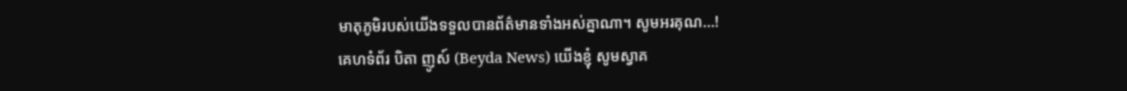មាតុភូមិរបស់យើងទទួលបានព័ត៌មានទាំងអស់គ្នាណា។ សូមអរគុណ...!
គេហទំព័រ បិតា ញូស៍ (Beyda News) យើងខ្ញុំ សូមស្វាគ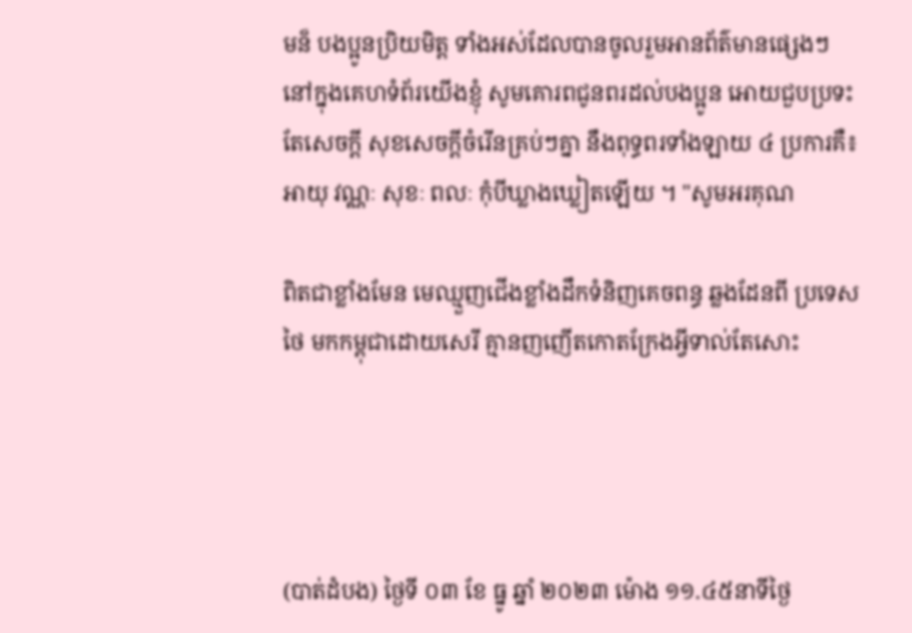មន៏ បងប្អូនប្រិយមិត្ត ទាំងអស់ដែលបានចូលរួមអានព័ត៌មានផ្សេងៗ នៅក្នុងគេហទំព័រយើងខ្ញុំ សូមគោរពជូនពរដល់បងប្អូន អោយជួបប្រទះតែសេចក្តី សុខសេចក្តីចំរើនគ្រប់ៗគ្នា នឹងពុទ្ធពរទាំងឡាយ ៤ ប្រការគឺ៖ អាយុ វណ្ណៈ សុខៈ ពលៈ កំុបីឃ្លាងឃ្លៀតឡើយ ។ "សូមអរគុណ

ពិតជាខ្លាំងមែន មេឈ្មួញជើងខ្លាំងដឹកទំនិញគេចពន្ធ ឆ្លងដែនពី ប្រទេសថៃ មកកម្ពុជាដោយសេរី គ្មានញញើតកោតក្រែងអ្វីទាល់តែសោះ




(បាត់ដំបង) ថ្ងៃទី ០៣ ខែ ធ្នូ ឆ្នាំ ២០២៣ ម៉ោង ១១.៤៥នាទីថ្ងៃ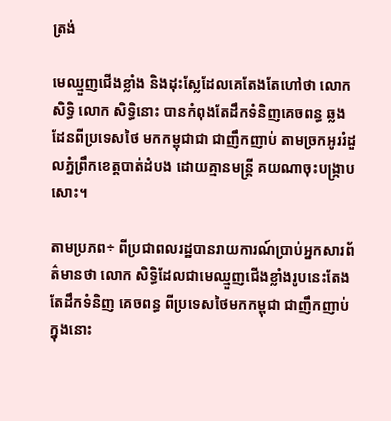ត្រង់

មេឈ្មួញជើងខ្លាំង និងដុះស្លែដែលគេតែងតែហៅថា លោក សិទ្ធិ លោក សិទ្ធិនោះ បានកំពុងតែដឹកទំនិញគេចពន្ធ ឆ្លងដែនពីប្រទេសថៃ មកកម្ពុជាជា ជាញឹកញាប់ តាមច្រកអូររំដួលភ្នំព្រឹកខេត្តបាត់ដំបង ដោយគ្មានមន្ត្រី គយណាចុះបង្ក្រាបសោះ។

តាមប្រភព÷ ពីប្រជាពលរដ្ឋបានរាយការណ៍ប្រាប់អ្នកសារព័ត៌មានថា លោក សិទ្ធិដែលជាមេឈ្មួញជើងខ្លាំងរូបនេះតែងតែដឹកទំនិញ គេចពន្ធ ពីប្រទេសថៃមកកម្ពុជា ជាញឹកញាប់
ក្នុងនោះ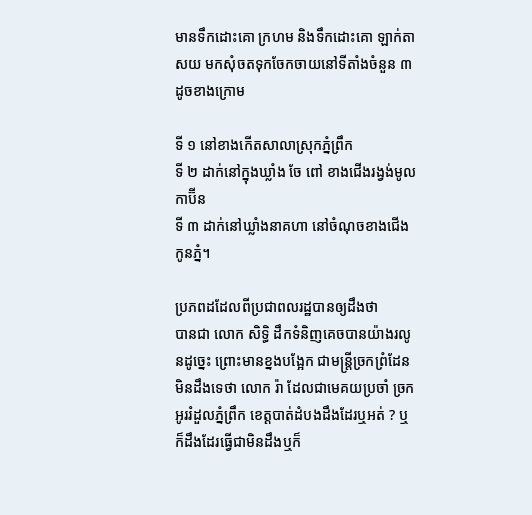មានទឹកដោះគោ ក្រហម និងទឹកដោះគោ ឡាក់តាសយ មកសុំចតទុកចែកចាយនៅទីតាំងចំនួន ៣ដូចខាងក្រោម

ទី ១ នៅខាងកើតសាលាស្រុកភ្នំព្រឹក
ទី ២ ដាក់នៅក្នុងឃ្លាំង ចែ ពៅ ខាងជើងរង្វង់មូលកាប៊ីន
ទី ៣ ដាក់នៅឃ្លាំងនាគហា នៅចំណុចខាងជើងកូនភ្នំ។

ប្រភពដដែលពីប្រជាពលរដ្ឋបានឲ្យដឹងថា
បានជា លោក សិទ្ធិ ដឹកទំនិញគេចបានយ៉ាងរលូនដូច្នេះ ព្រោះមានខ្នងបង្អែក ជាមន្ត្រីច្រកព្រំដែន មិនដឹងទេថា លោក រ៉ា ដែលជាមេគយប្រចាំ ច្រកអូររំដួលភ្នំព្រឹក ខេត្តបាត់ដំបងដឹងដែរឬអត់ ? ឬក៏ដឹងដែរធ្វើជាមិនដឹងឬក៏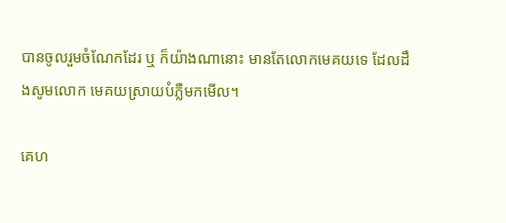បានចូលរួមចំណែកដែរ ឬ ក៏យ៉ាងណានោះ មានតែលោកមេគយទេ ដែលដឹងសូមលោក មេគយស្រាយបំភ្លឺមកមើល។

គេហ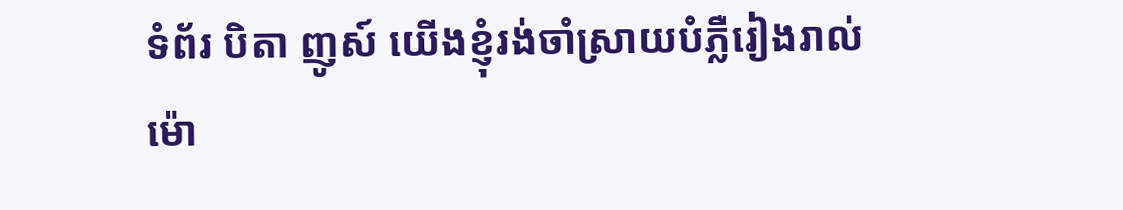ទំព័រ បិតា ញូស៍ យើងខ្ញុំរង់ចាំស្រាយបំភ្លឺរៀងរាល់ម៉ោ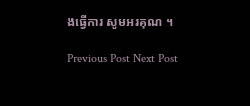ងធ្វើការ សូមអរគុណ ។

Previous Post Next Post